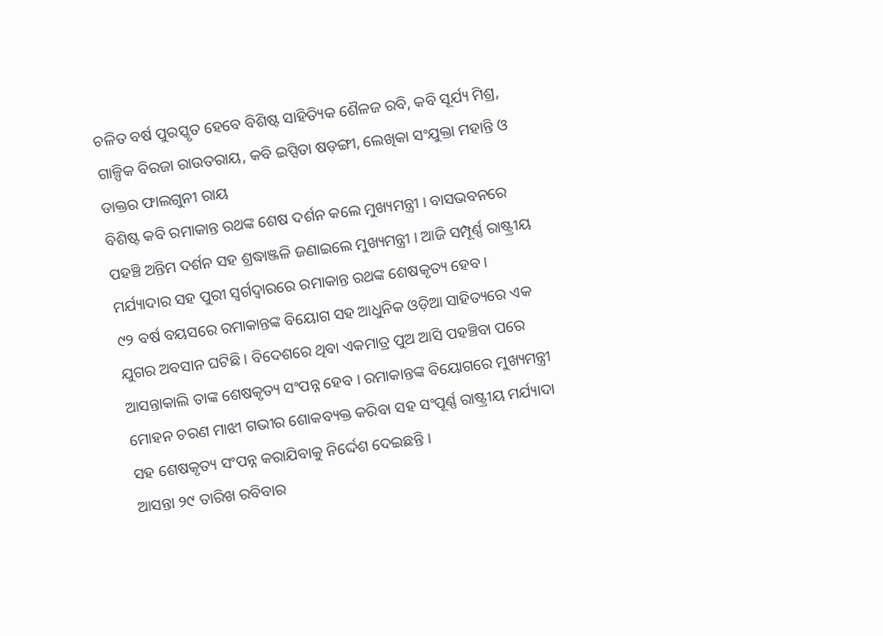ଚଳିତ ବର୍ଷ ପୁରସ୍କୃତ ହେବେ ବିଶିଷ୍ଟ ସାହିତ୍ୟିକ ଶୈଳଜ ରବି, କବି ସୂର୍ଯ୍ୟ ମିଶ୍ର, ଗାଳ୍ପିକ ବିରଜା ରାଉତରାୟ, କବି ଇପ୍ସିତା ଷଡ଼ଙ୍ଗୀ, ଲେଖିକା ସଂଯୁକ୍ତା ମହାନ୍ତି ଓ ଡାକ୍ତର ଫାଲଗୁନୀ ରାୟ
ବିଶିଷ୍ଟ କବି ରମାକାନ୍ତ ରଥଙ୍କ ଶେଷ ଦର୍ଶନ କଲେ ମୁଖ୍ୟମନ୍ତ୍ରୀ । ବାସଭବନରେ ପହଞ୍ଚି ଅନ୍ତିମ ଦର୍ଶନ ସହ ଶ୍ରଦ୍ଧାଞ୍ଜଳି ଜଣାଇଲେ ମୁଖ୍ୟମନ୍ତ୍ରୀ । ଆଜି ସମ୍ପୂର୍ଣ୍ଣ ରାଷ୍ଟ୍ରୀୟ ମର୍ଯ୍ୟାଦାର ସହ ପୁରୀ ସ୍ୱର୍ଗଦ୍ୱାରରେ ରମାକାନ୍ତ ରଥଙ୍କ ଶେଷକୃତ୍ୟ ହେବ ।
୯୨ ବର୍ଷ ବୟସରେ ରମାକାନ୍ତଙ୍କ ବିୟୋଗ ସହ ଆଧୁନିକ ଓଡ଼ିଆ ସାହିତ୍ୟରେ ଏକ ଯୁଗର ଅବସାନ ଘଟିଛି । ବିଦେଶରେ ଥିବା ଏକମାତ୍ର ପୁଅ ଆସି ପହଞ୍ଚିବା ପରେ ଆସନ୍ତାକାଲି ତାଙ୍କ ଶେଷକୃତ୍ୟ ସଂପନ୍ନ ହେବ । ରମାକାନ୍ତଙ୍କ ବିୟୋଗରେ ମୁଖ୍ୟମନ୍ତ୍ରୀ ମୋହନ ଚରଣ ମାଝୀ ଗଭୀର ଶୋକବ୍ୟକ୍ତ କରିବା ସହ ସଂପୂର୍ଣ୍ଣ ରାଷ୍ଟ୍ରୀୟ ମର୍ଯ୍ୟାଦା ସହ ଶେଷକୃତ୍ୟ ସଂପନ୍ନ କରାଯିବାକୁ ନିର୍ଦ୍ଦେଶ ଦେଇଛନ୍ତି ।
ଆସନ୍ତା ୨୯ ତାରିଖ ରବିବାର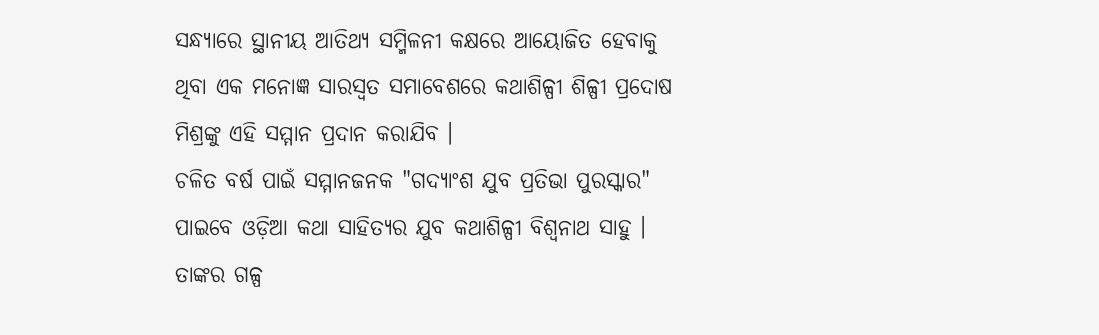ସନ୍ଧ୍ୟାରେ ସ୍ଥାନୀୟ ଆତିଥ୍ୟ ସମ୍ମିଳନୀ କକ୍ଷରେ ଆୟୋଜିତ ହେବାକୁ ଥିବା ଏକ ମନୋଜ୍ଞ ସାରସ୍ୱତ ସମାବେଶରେ କଥାଶିଳ୍ପୀ ଶିଳ୍ପୀ ପ୍ରଦୋଷ ମିଶ୍ରଙ୍କୁ ଏହି ସମ୍ମାନ ପ୍ରଦାନ କରାଯିବ ।
ଚଳିତ ବର୍ଷ ପାଇଁ ସମ୍ମାନଜନକ "ଗଦ୍ୟାଂଶ ଯୁବ ପ୍ରତିଭା ପୁରସ୍କାର" ପାଇବେ ଓଡ଼ିଆ କଥା ସାହିତ୍ୟର ଯୁବ କଥାଶିଳ୍ପୀ ବିଶ୍ୱନାଥ ସାହୁ । ତାଙ୍କର ଗଳ୍ପ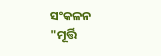ସଂକଳନ "ମୂର୍ତ୍ତି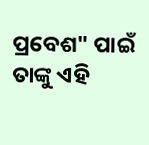ପ୍ରବେଶ" ପାଇଁ ତାଙ୍କୁ ଏହି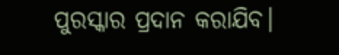ପୁରସ୍କାର ପ୍ରଦାନ କରାଯିବ।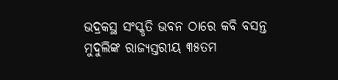ଭଦ୍ରକସ୍ଥ ସଂସ୍କୃତି ଭବନ ଠାରେ କବି ବସନ୍ତ ମୁଦୁଲିଙ୍କ ରାଜ୍ୟସ୍ତରୀୟ ୩୫ତମ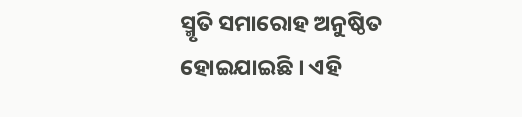ସ୍ମୃତି ସମାରୋହ ଅନୁଷ୍ଠିତ ହୋଇଯାଇଛି । ଏହି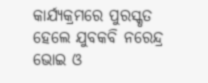କାର୍ଯ୍ୟକ୍ରମରେ ପୁରସ୍କୃତ ହେଲେ ଯୁବକବି ନରେନ୍ଦ୍ର ଭୋଇ ଓ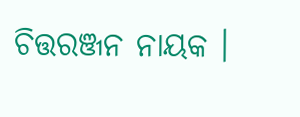ଚିତ୍ତରଞ୍ଜନ ନାୟକ ।